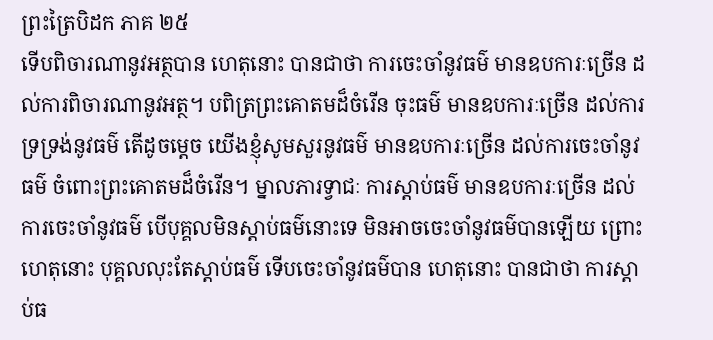ព្រះត្រៃបិដក ភាគ ២៥
ទើបពិចារណានូវអត្ថបាន ហេតុនោះ បានជាថា ការចេះចាំនូវធម៌ មានឧបការៈច្រើន ដល់ការពិចារណានូវអត្ថ។ បពិត្រព្រះគោតមដ៏ចំរើន ចុះធម៌ មានឧបការៈច្រើន ដល់ការទ្រទ្រង់នូវធម៌ តើដូចម្តេច យើងខ្ញុំសូមសួរនូវធម៌ មានឧបការៈច្រើន ដល់ការចេះចាំនូវធម៌ ចំពោះព្រះគោតមដ៏ចំរើន។ ម្នាលភារទ្វាជៈ ការស្តាប់ធម៌ មានឧបការៈច្រើន ដល់ការចេះចាំនូវធម៌ បើបុគ្គលមិនស្តាប់ធម៌នោះទេ មិនអាចចេះចាំនូវធម៌បានឡើយ ព្រោះហេតុនោះ បុគ្គលលុះតែស្តាប់ធម៌ ទើបចេះចាំនូវធម៌បាន ហេតុនោះ បានជាថា ការស្តាប់ធ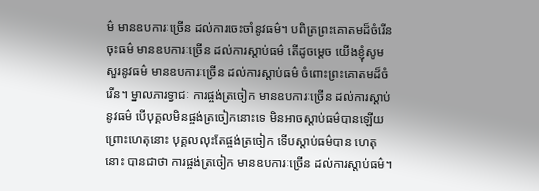ម៌ មានឧបការៈច្រើន ដល់ការចេះចាំនូវធម៌។ បពិត្រព្រះគោតមដ៏ចំរើន ចុះធម៌ មានឧបការៈច្រើន ដល់ការស្តាប់ធម៌ តើដូចម្តេច យើងខ្ញុំសូមសួរនូវធម៌ មានឧបការៈច្រើន ដល់ការស្តាប់ធម៌ ចំពោះព្រះគោតមដ៏ចំរើន។ ម្នាលភារទ្វាជៈ ការផ្ចង់ត្រចៀក មានឧបការៈច្រើន ដល់ការស្តាប់នូវធម៌ បើបុគ្គលមិនផ្ចង់ត្រចៀកនោះទេ មិនអាចស្តាប់ធម៌បានឡើយ ព្រោះហេតុនោះ បុគ្គលលុះតែផ្ចង់ត្រចៀក ទើបស្តាប់ធម៌បាន ហេតុនោះ បានជាថា ការផ្ចង់ត្រចៀក មានឧបការៈច្រើន ដល់ការស្តាប់ធម៌។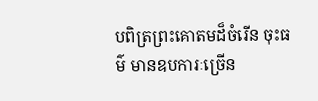បពិត្រព្រះគោតមដ៏ចំរើន ចុះធម៌ មានឧបការៈច្រើន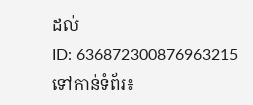ដល់
ID: 636872300876963215
ទៅកាន់ទំព័រ៖